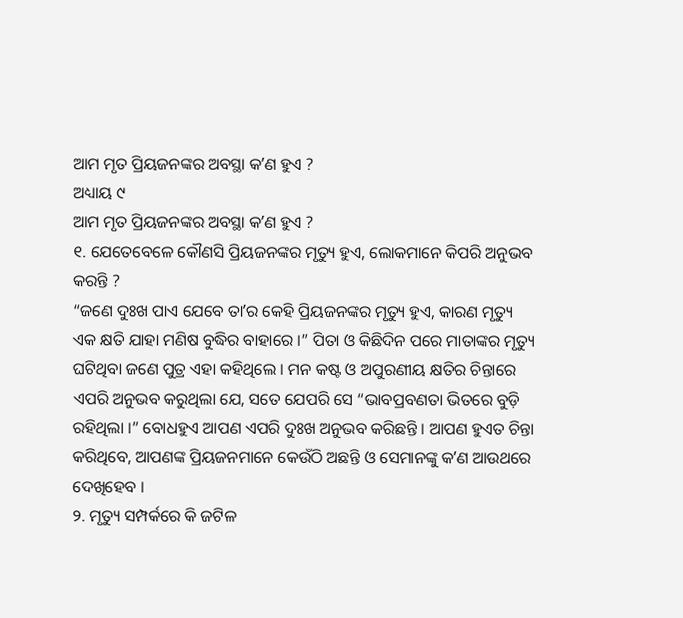ଆମ ମୃତ ପ୍ରିୟଜନଙ୍କର ଅବସ୍ଥା କʼଣ ହୁଏ ?
ଅଧ୍ୟାୟ ୯
ଆମ ମୃତ ପ୍ରିୟଜନଙ୍କର ଅବସ୍ଥା କʼଣ ହୁଏ ?
୧. ଯେତେବେଳେ କୌଣସି ପ୍ରିୟଜନଙ୍କର ମୃତ୍ୟୁ ହୁଏ, ଲୋକମାନେ କିପରି ଅନୁଭବ କରନ୍ତି ?
“ଜଣେ ଦୁଃଖ ପାଏ ଯେବେ ତାʼର କେହି ପ୍ରିୟଜନଙ୍କର ମୃତ୍ୟୁ ହୁଏ, କାରଣ ମୃତ୍ୟୁ ଏକ କ୍ଷତି ଯାହା ମଣିଷ ବୁଦ୍ଧିର ବାହାରେ ।” ପିତା ଓ କିଛିଦିନ ପରେ ମାତାଙ୍କର ମୃତ୍ୟୁ ଘଟିଥିବା ଜଣେ ପୁତ୍ର ଏହା କହିଥିଲେ । ମନ କଷ୍ଟ ଓ ଅପୁରଣୀୟ କ୍ଷତିର ଚିନ୍ତାରେ ଏପରି ଅନୁଭବ କରୁଥିଲା ଯେ, ସତେ ଯେପରି ସେ “ଭାବପ୍ରବଣତା ଭିତରେ ବୁଡ଼ି ରହିଥିଲା ।” ବୋଧହୁଏ ଆପଣ ଏପରି ଦୁଃଖ ଅନୁଭବ କରିଛନ୍ତି । ଆପଣ ହୁଏତ ଚିନ୍ତା କରିଥିବେ, ଆପଣଙ୍କ ପ୍ରିୟଜନମାନେ କେଉଁଠି ଅଛନ୍ତି ଓ ସେମାନଙ୍କୁ କʼଣ ଆଉଥରେ ଦେଖିହେବ ।
୨. ମୃତ୍ୟୁ ସମ୍ପର୍କରେ କି ଜଟିଳ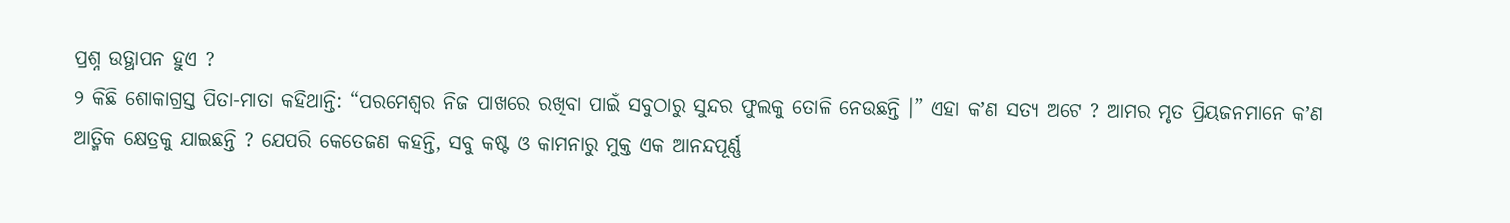ପ୍ରଶ୍ନ ଉତ୍ଥାପନ ହୁଏ ?
୨ କିଛି ଶୋକାଗ୍ରସ୍ତ ପିତା-ମାତା କହିଥାନ୍ତି: “ପରମେଶ୍ୱର ନିଜ ପାଖରେ ରଖିବା ପାଇଁ ସବୁଠାରୁ ସୁନ୍ଦର ଫୁଲକୁ ତୋଳି ନେଉଛନ୍ତି ।” ଏହା କʼଣ ସତ୍ୟ ଅଟେ ? ଆମର ମୃତ ପ୍ରିୟଜନମାନେ କʼଣ ଆତ୍ମିକ କ୍ଷେତ୍ରକୁ ଯାଇଛନ୍ତି ? ଯେପରି କେତେଜଣ କହନ୍ତି, ସବୁ କଷ୍ଟ ଓ କାମନାରୁ ମୁକ୍ତ ଏକ ଆନନ୍ଦପୂର୍ଣ୍ଣ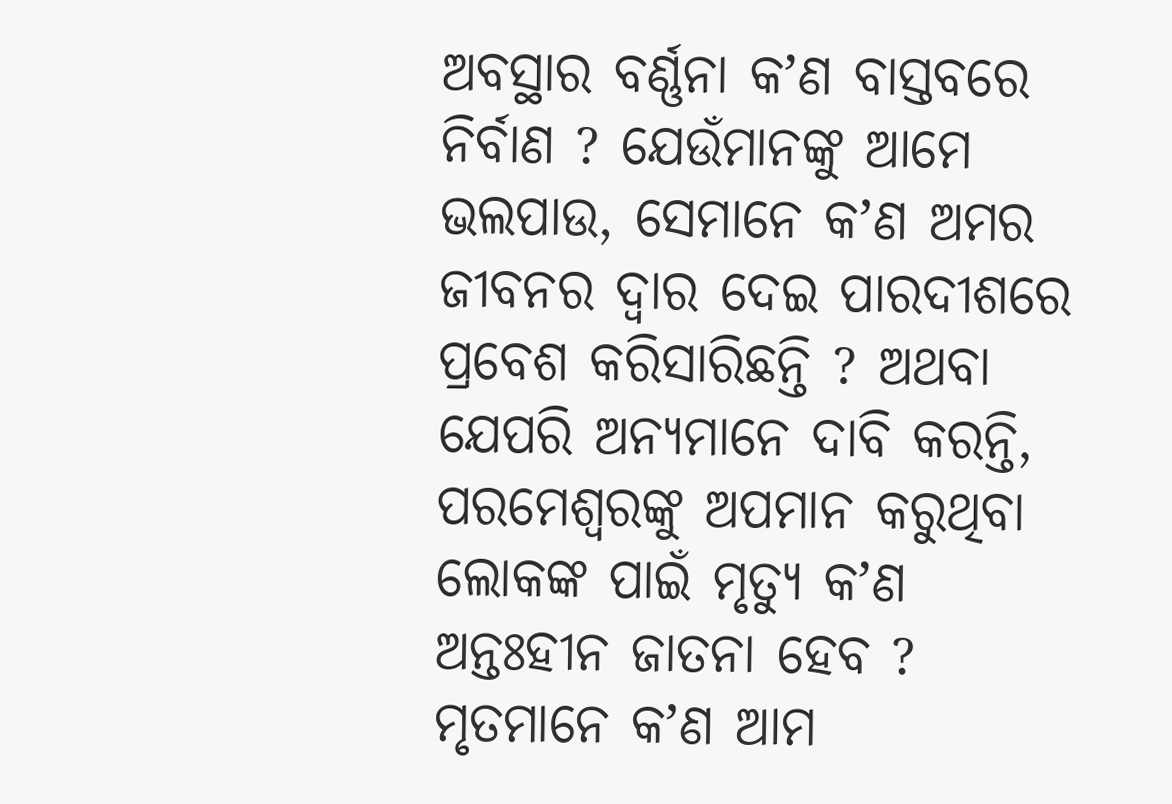ଅବସ୍ଥାର ବର୍ଣ୍ଣନା କʼଣ ବାସ୍ତବରେ ନିର୍ବାଣ ? ଯେଉଁମାନଙ୍କୁ ଆମେ ଭଲପାଉ, ସେମାନେ କʼଣ ଅମର ଜୀବନର ଦ୍ୱାର ଦେଇ ପାରଦୀଶରେ ପ୍ରବେଶ କରିସାରିଛନ୍ତି ? ଅଥବା ଯେପରି ଅନ୍ୟମାନେ ଦାବି କରନ୍ତି, ପରମେଶ୍ୱରଙ୍କୁ ଅପମାନ କରୁଥିବା ଲୋକଙ୍କ ପାଇଁ ମୃତ୍ୟୁ କʼଣ ଅନ୍ତଃହୀନ ଜାତନା ହେବ ? ମୃତମାନେ କʼଣ ଆମ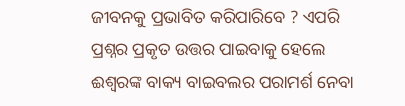ଜୀବନକୁ ପ୍ରଭାବିତ କରିପାରିବେ ? ଏପରି ପ୍ରଶ୍ନର ପ୍ରକୃତ ଉତ୍ତର ପାଇବାକୁ ହେଲେ ଈଶ୍ୱରଙ୍କ ବାକ୍ୟ ବାଇବଲର ପରାମର୍ଶ ନେବା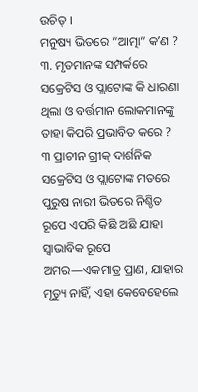ଉଚିତ୍ ।
ମନୁଷ୍ୟ ଭିତରେ “ଆତ୍ମା” କʼଣ ?
୩. ମୃତମାନଙ୍କ ସମ୍ପର୍କରେ ସକ୍ରେଟିସ ଓ ପ୍ଲାଟୋଙ୍କ କି ଧାରଣା ଥିଲା ଓ ବର୍ତ୍ତମାନ ଲୋକମାନଙ୍କୁ ତାହା କିପରି ପ୍ରଭାବିତ କରେ ?
୩ ପ୍ରାଚୀନ ଗ୍ରୀକ୍ ଦାର୍ଶନିକ ସକ୍ରେଟିସ ଓ ପ୍ଲାଟୋଙ୍କ ମତରେ ପୁରୁଷ ନାରୀ ଭିତରେ ନିଶ୍ଚିତ ରୂପେ ଏପରି କିଛି ଅଛି ଯାହା ସ୍ୱାଭାବିକ ରୂପେ ଅମର—ଏକମାତ୍ର ପ୍ରାଣ, ଯାହାର ମୃତ୍ୟୁ ନାହିଁ, ଏହା କେବେହେଲେ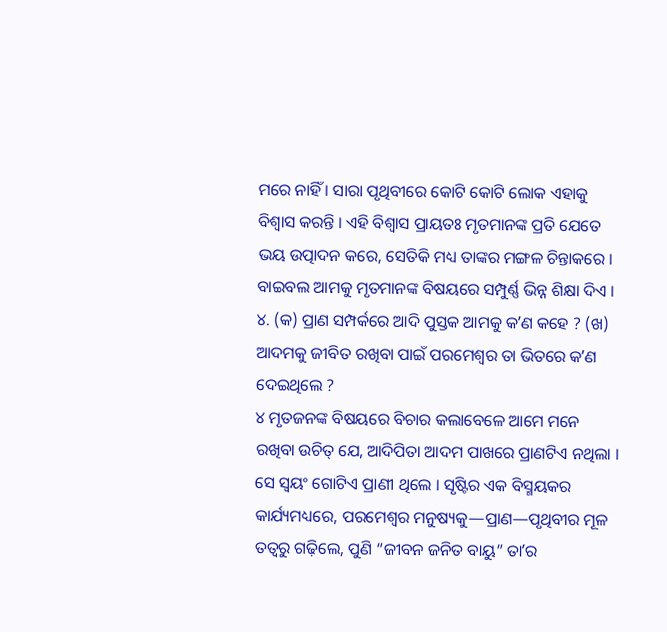ମରେ ନାହିଁ । ସାରା ପୃଥିବୀରେ କୋଟି କୋଟି ଲୋକ ଏହାକୁ ବିଶ୍ୱାସ କରନ୍ତି । ଏହି ବିଶ୍ୱାସ ପ୍ରାୟତଃ ମୃତମାନଙ୍କ ପ୍ରତି ଯେତେ ଭୟ ଉତ୍ପାଦନ କରେ, ସେତିକି ମଧ୍ୟ ତାଙ୍କର ମଙ୍ଗଳ ଚିନ୍ତାକରେ । ବାଇବଲ ଆମକୁ ମୃତମାନଙ୍କ ବିଷୟରେ ସମ୍ପୁର୍ଣ୍ଣ ଭିନ୍ନ ଶିକ୍ଷା ଦିଏ ।
୪. (କ) ପ୍ରାଣ ସମ୍ପର୍କରେ ଆଦି ପୁସ୍ତକ ଆମକୁ କʼଣ କହେ ? (ଖ) ଆଦମକୁ ଜୀବିତ ରଖିବା ପାଇଁ ପରମେଶ୍ୱର ତା ଭିତରେ କʼଣ ଦେଇଥିଲେ ?
୪ ମୃତଜନଙ୍କ ବିଷୟରେ ବିଚାର କଲାବେଳେ ଆମେ ମନେ ରଖିବା ଉଚିତ୍ ଯେ, ଆଦିପିତା ଆଦମ ପାଖରେ ପ୍ରାଣଟିଏ ନଥିଲା । ସେ ସ୍ୱୟଂ ଗୋଟିଏ ପ୍ରାଣୀ ଥିଲେ । ସୃଷ୍ଟିର ଏକ ବିସ୍ମୟକର କାର୍ଯ୍ୟମଧ୍ୟରେ, ପରମେଶ୍ୱର ମନୁଷ୍ୟକୁ—ପ୍ରାଣ—ପୃଥିବୀର ମୂଳ ତତ୍ୱରୁ ଗଢ଼ିଲେ, ପୁଣି “ଜୀବନ ଜନିତ ବାୟୁ” ତାʼର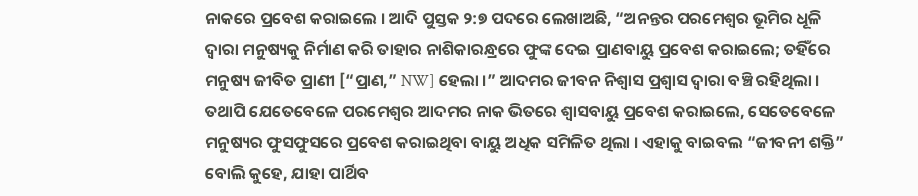ନାକରେ ପ୍ରବେଶ କରାଇଲେ । ଆଦି ପୁସ୍ତକ ୨:୭ ପଦରେ ଲେଖାଅଛି, “ଅନନ୍ତର ପରମେଶ୍ୱର ଭୂମିର ଧୂଳି ଦ୍ୱାରା ମନୁଷ୍ୟକୁ ନିର୍ମାଣ କରି ତାହାର ନାଶିକାରନ୍ଧ୍ରରେ ଫୁଙ୍କ ଦେଇ ପ୍ରାଣବାୟୁ ପ୍ରବେଶ କରାଇଲେ; ତହିଁରେ ମନୁଷ୍ୟ ଜୀବିତ ପ୍ରାଣୀ [“ପ୍ରାଣ,” NW] ହେଲା ।” ଆଦମର ଜୀବନ ନିଶ୍ୱାସ ପ୍ରଶ୍ୱାସ ଦ୍ୱାରା ବଞ୍ଚି ରହିଥିଲା । ତଥାପି ଯେତେବେଳେ ପରମେଶ୍ୱର ଆଦମର ନାକ ଭିତରେ ଶ୍ୱାସବାୟୁ ପ୍ରବେଶ କରାଇଲେ, ସେତେବେଳେ ମନୁଷ୍ୟର ଫୁସଫୁସରେ ପ୍ରବେଶ କରାଇଥିବା ବାୟୁ ଅଧିକ ସମିଳିତ ଥିଲା । ଏହାକୁ ବାଇବଲ “ଜୀବନୀ ଶକ୍ତି” ବୋଲି କୁହେ, ଯାହା ପାର୍ଥିବ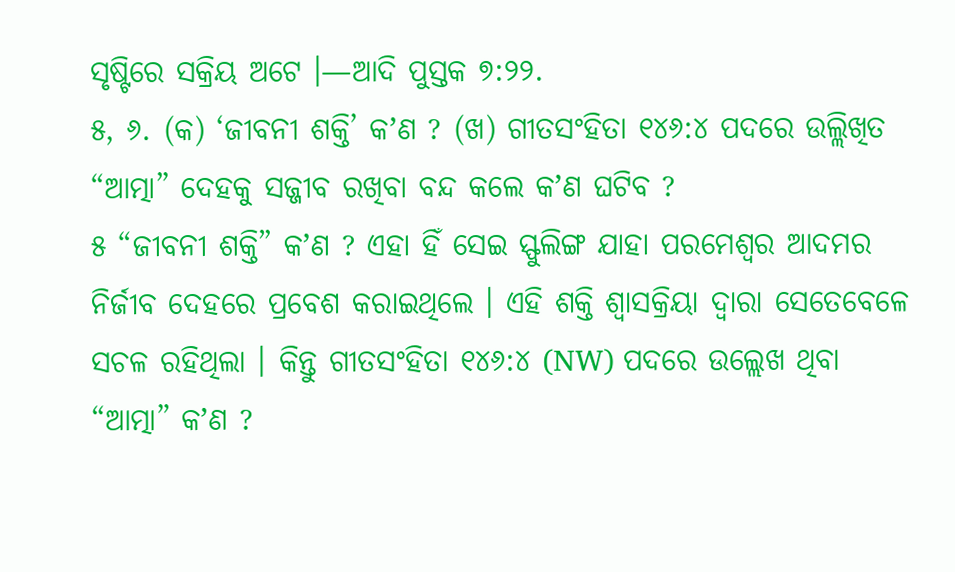ସୃଷ୍ଟିରେ ସକ୍ରିୟ ଅଟେ ।—ଆଦି ପୁସ୍ତକ ୭:୨୨.
୫, ୬. (କ) ‘ଜୀବନୀ ଶକ୍ତି’ କʼଣ ? (ଖ) ଗୀତସଂହିତା ୧୪୬:୪ ପଦରେ ଉଲ୍ଲିଖିତ “ଆତ୍ମା” ଦେହକୁ ସଜ୍ଜୀବ ରଖିବା ବନ୍ଦ କଲେ କʼଣ ଘଟିବ ?
୫ “ଜୀବନୀ ଶକ୍ତି” କʼଣ ? ଏହା ହିଁ ସେଇ ସ୍ଫୁଲିଙ୍ଗ ଯାହା ପରମେଶ୍ୱର ଆଦମର ନିର୍ଜୀବ ଦେହରେ ପ୍ରବେଶ କରାଇଥିଲେ । ଏହି ଶକ୍ତି ଶ୍ୱାସକ୍ରିୟା ଦ୍ୱାରା ସେତେବେଳେ ସଚଳ ରହିଥିଲା । କିନ୍ତୁ ଗୀତସଂହିତା ୧୪୬:୪ (NW) ପଦରେ ଉଲ୍ଲେଖ ଥିବା “ଆତ୍ମା” କʼଣ ?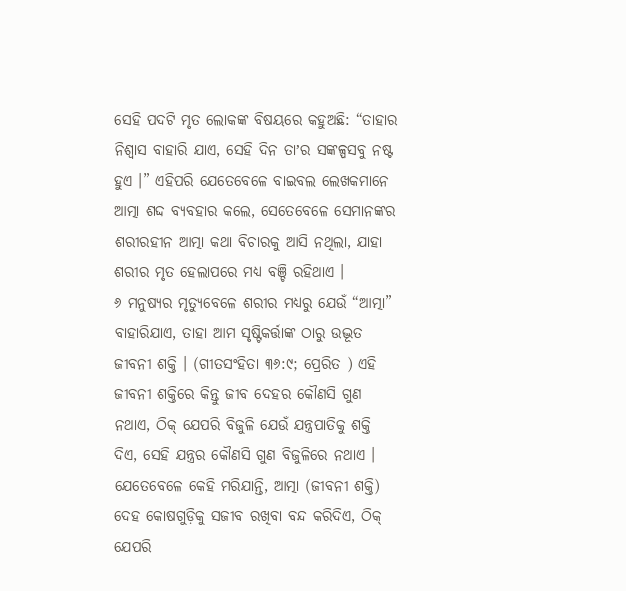ସେହି ପଦଟି ମୃତ ଲୋକଙ୍କ ବିଷୟରେ କହୁଅଛି: “ତାହାର ନିଶ୍ୱାସ ବାହାରି ଯାଏ, ସେହି ଦିନ ତାʼର ସଙ୍କଳ୍ପସବୁ ନଷ୍ଟ ହୁଏ ।” ଏହିପରି ଯେତେବେଳେ ବାଇବଲ ଲେଖକମାନେ ଆତ୍ମା ଶଦ୍ଦ ବ୍ୟବହାର କଲେ, ସେତେବେଳେ ସେମାନଙ୍କର ଶରୀରହୀନ ଆତ୍ମା କଥା ବିଚାରକୁ ଆସି ନଥିଲା, ଯାହା ଶରୀର ମୃତ ହେଲାପରେ ମଧ୍ୟ ବଞ୍ଚି ରହିଥାଏ ।
୬ ମନୁଷ୍ୟର ମୃତ୍ୟୁବେଳେ ଶରୀର ମଧ୍ୟରୁ ଯେଉଁ “ଆତ୍ମା” ବାହାରିଯାଏ, ତାହା ଆମ ସୃଷ୍ଟିକର୍ତ୍ତାଙ୍କ ଠାରୁ ଉଦ୍ଭୂତ ଜୀବନୀ ଶକ୍ତି । (ଗୀତସଂହିତା ୩୬:୯; ପ୍ରେରିତ ) ଏହି ଜୀବନୀ ଶକ୍ତିରେ କିନ୍ତୁ ଜୀବ ଦେହର କୌଣସି ଗୁଣ ନଥାଏ, ଠିକ୍ ଯେପରି ବିଜୁଳି ଯେଉଁ ଯନ୍ତ୍ରପାତିକୁ ଶକ୍ତି ଦିଏ, ସେହି ଯନ୍ତ୍ରର କୌଣସି ଗୁଣ ବିଜୁଳିରେ ନଥାଏ । ଯେତେବେଳେ କେହି ମରିଯାନ୍ତି, ଆତ୍ମା (ଜୀବନୀ ଶକ୍ତି) ଦେହ କୋଷଗୁଡ଼ିକୁ ସଜୀବ ରଖିବା ବନ୍ଦ କରିଦିଏ, ଠିକ୍ ଯେପରି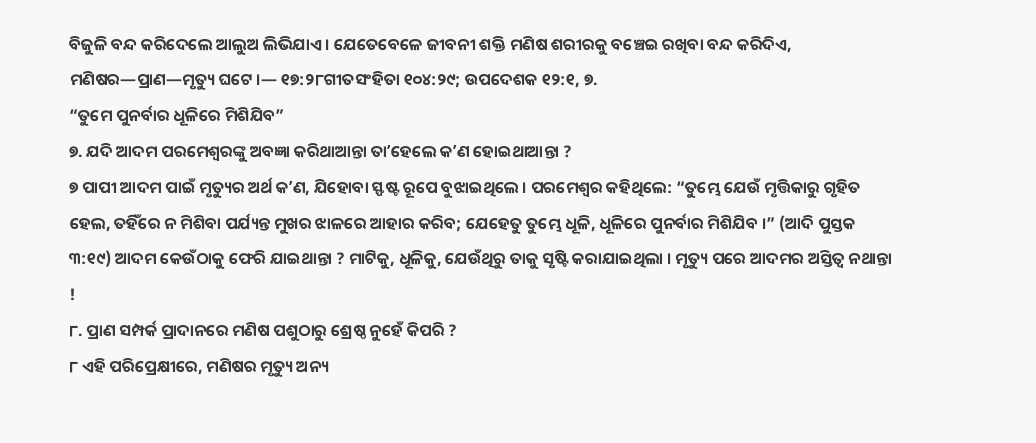ବିଜୁଳି ବନ୍ଦ କରିଦେଲେ ଆଲୁଅ ଲିଭିଯାଏ । ଯେତେବେଳେ ଜୀବନୀ ଶକ୍ତି ମଣିଷ ଶରୀରକୁ ବଞ୍ଚେଇ ରଖିବା ବନ୍ଦ କରିଦିଏ, ମଣିଷର—ପ୍ରାଣ—ମୃତ୍ୟୁ ଘଟେ ।— ୧୭:୨୮ଗୀତସଂହିତା ୧୦୪:୨୯; ଉପଦେଶକ ୧୨:୧, ୭.
“ତୁମେ ପୁନର୍ବାର ଧୂଳିରେ ମିଶିଯିବ”
୭. ଯଦି ଆଦମ ପରମେଶ୍ୱରଙ୍କୁ ଅବଜ୍ଞା କରିଥାଆନ୍ତା ତାʼହେଲେ କʼଣ ହୋଇଥାଆନ୍ତା ?
୭ ପାପୀ ଆଦମ ପାଇଁ ମୃତ୍ୟୁର ଅର୍ଥ କʼଣ, ଯିହୋବା ସ୍ଫଷ୍ଟ ରୂପେ ବୁଝାଇଥିଲେ । ପରମେଶ୍ୱର କହିଥିଲେ: “ତୁମ୍ଭେ ଯେଉଁ ମୃତ୍ତିକାରୁ ଗୃହିତ ହେଲ, ତହିଁରେ ନ ମିଶିବା ପର୍ଯ୍ୟନ୍ତ ମୁଖର ଝାଳରେ ଆହାର କରିବ; ଯେହେତୁ ତୁମ୍ଭେ ଧୂଳି, ଧୂଳିରେ ପୁନର୍ବାର ମିଶିଯିବ ।” (ଆଦି ପୁସ୍ତକ ୩:୧୯) ଆଦମ କେଉଁଠାକୁ ଫେରି ଯାଇଥାନ୍ତା ? ମାଟିକୁ, ଧୂଳିକୁ, ଯେଉଁଥିରୁ ତାକୁ ସୃଷ୍ଟି କରାଯାଇଥିଲା । ମୃତ୍ୟୁ ପରେ ଆଦମର ଅସ୍ତିତ୍ୱ ନଥାନ୍ତା !
୮. ପ୍ରାଣ ସମ୍ପର୍କ ପ୍ରାଦାନରେ ମଣିଷ ପଶୁଠାରୁ ଶ୍ରେଷ୍ଠ ନୁହେଁ କିପରି ?
୮ ଏହି ପରିପ୍ରେକ୍ଷୀରେ, ମଣିଷର ମୃତ୍ୟୁ ଅନ୍ୟ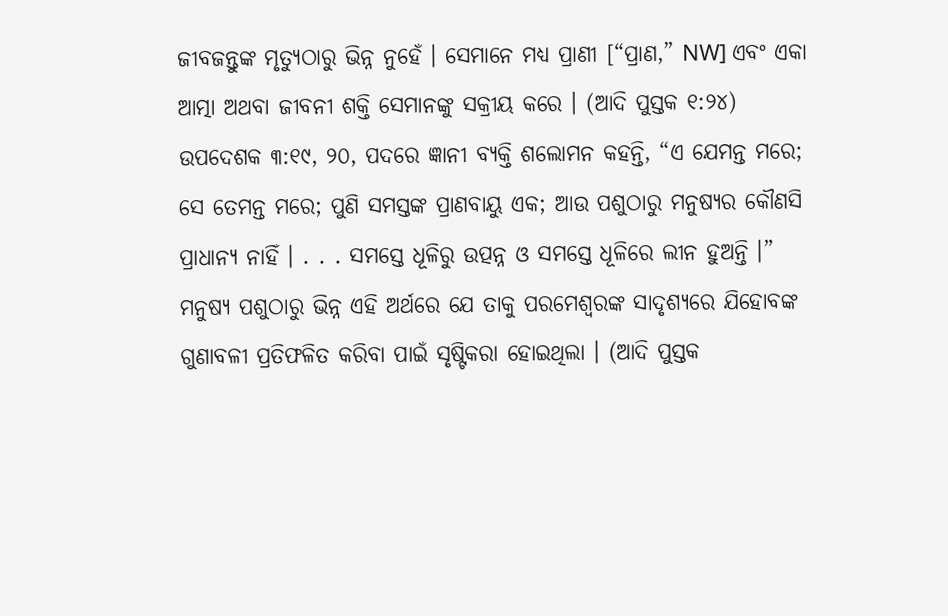ଜୀବଜନ୍ତୁଙ୍କ ମୃତ୍ୟୁଠାରୁ ଭିନ୍ନ ନୁହେଁ । ସେମାନେ ମଧ୍ୟ ପ୍ରାଣୀ [“ପ୍ରାଣ,” NW] ଏବଂ ଏକା ଆତ୍ମା ଅଥବା ଜୀବନୀ ଶକ୍ତି ସେମାନଙ୍କୁ ସକ୍ରୀୟ କରେ । (ଆଦି ପୁସ୍ତକ ୧:୨୪) ଉପଦେଶକ ୩:୧୯, ୨୦, ପଦରେ ଜ୍ଞାନୀ ବ୍ୟକ୍ତି ଶଲୋମନ କହନ୍ତି, “ଏ ଯେମନ୍ତ ମରେ; ସେ ତେମନ୍ତ ମରେ; ପୁଣି ସମସ୍ତଙ୍କ ପ୍ରାଣବାୟୁ ଏକ; ଆଉ ପଶୁଠାରୁ ମନୁଷ୍ୟର କୌଣସି ପ୍ରାଧାନ୍ୟ ନାହିଁ । . . . ସମସ୍ତେ ଧୂଳିରୁ ଉତ୍ପନ୍ନ ଓ ସମସ୍ତେ ଧୂଳିରେ ଲୀନ ହୁଅନ୍ତି ।” ମନୁଷ୍ୟ ପଶୁଠାରୁ ଭିନ୍ନ ଏହି ଅର୍ଥରେ ଯେ ତାକୁ ପରମେଶ୍ୱରଙ୍କ ସାଦୃଶ୍ୟରେ ଯିହୋବଙ୍କ ଗୁଣାବଳୀ ପ୍ରତିଫଳିତ କରିବା ପାଇଁ ସୃଷ୍ଟିକରା ହୋଇଥିଲା । (ଆଦି ପୁସ୍ତକ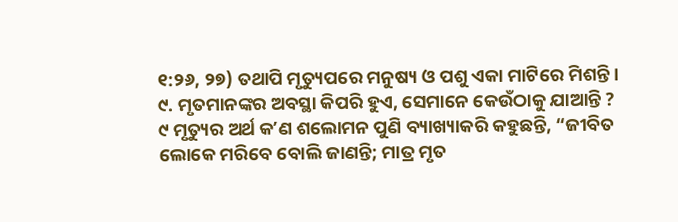୧:୨୬, ୨୭) ତଥାପି ମୃତ୍ୟୁପରେ ମନୁଷ୍ୟ ଓ ପଶୁ ଏକା ମାଟିରେ ମିଶନ୍ତି ।
୯. ମୃତମାନଙ୍କର ଅବସ୍ଥା କିପରି ହୁଏ, ସେମାନେ କେଉଁଠାକୁ ଯାଆନ୍ତି ?
୯ ମୃତ୍ୟୁର ଅର୍ଥ କʼଣ ଶଲୋମନ ପୁଣି ବ୍ୟାଖ୍ୟାକରି କହୁଛନ୍ତି, “ଜୀବିତ ଲୋକେ ମରିବେ ବୋଲି ଜାଣନ୍ତି; ମାତ୍ର ମୃତ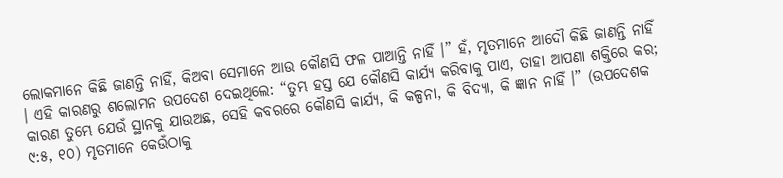ଲୋକମାନେ କିଛି ଜାଣନ୍ତି ନାହିଁ, କିଅବା ସେମାନେ ଆଉ କୌଣସି ଫଳ ପାଆନ୍ତି ନାହିଁ ।” ହଁ, ମୃତମାନେ ଆଦୌ କିଛି ଜାଣନ୍ତି ନାହିଁ । ଏହି କାରଣରୁ ଶଲୋମନ ଉପଦେଶ ଦେଇଥିଲେ: “ତୁମ୍ଭ ହସ୍ତ ଯେ କୌଣସି କାର୍ଯ୍ୟ କରିବାକୁ ପାଏ, ତାହା ଆପଣା ଶକ୍ତିରେ କର; କାରଣ ତୁମ୍ଭେ ଯେଉଁ ସ୍ଥାନକୁ ଯାଉଅଛ, ସେହି କବରରେ କୌଣସି କାର୍ଯ୍ୟ, କି କଳ୍ପନା, କି ବିଦ୍ୟା, କି ଜ୍ଞାନ ନାହିଁ ।” (ଉପଦେଶକ ୯:୫, ୧୦) ମୃତମାନେ କେଉଁଠାକୁ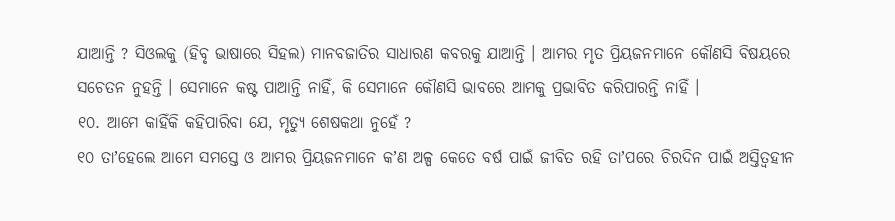ଯାଆନ୍ତି ? ସିଓଲକୁ (ହିବୃ ଭାଷାରେ ସିହଲ) ମାନବଜାତିର ସାଧାରଣ କବରକୁ ଯାଆନ୍ତି । ଆମର ମୃତ ପ୍ରିୟଜନମାନେ କୌଣସି ବିଷୟରେ ସଚେତନ ନୁହନ୍ତି । ସେମାନେ କଷ୍ଟ ପାଆନ୍ତି ନାହିଁ, କି ସେମାନେ କୌଣସି ଭାବରେ ଆମକୁ ପ୍ରଭାବିତ କରିପାରନ୍ତି ନାହିଁ ।
୧୦. ଆମେ କାହିଁକି କହିପାରିବା ଯେ, ମୃତ୍ୟୁ ଶେଷକଥା ନୁହେଁ ?
୧୦ ତାʼହେଲେ ଆମେ ସମସ୍ତେ ଓ ଆମର ପ୍ରିୟଜନମାନେ କʼଣ ଅଳ୍ପ କେତେ ବର୍ଷ ପାଇଁ ଜୀବିତ ରହି ତାʼପରେ ଚିରଦିନ ପାଇଁ ଅସ୍ତିତ୍ୱହୀନ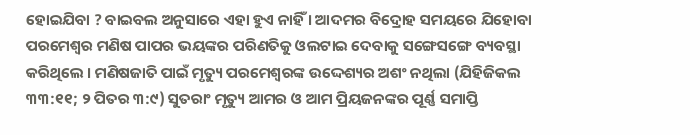ହୋଇଯିବା ? ବାଇବଲ ଅନୁସାରେ ଏହା ହୁଏ ନାହିଁ । ଆଦମର ବିଦ୍ରୋହ ସମୟରେ ଯିହୋବା ପରମେଶ୍ୱର ମଣିଷ ପାପର ଭୟଙ୍କର ପରିଣତିକୁ ଓଲଟାଇ ଦେବାକୁ ସଙ୍ଗେସଙ୍ଗେ ବ୍ୟବସ୍ଥା କରିଥିଲେ । ମଣିଷଜାତି ପାଇଁ ମୃତ୍ୟୁ ପରମେଶ୍ୱରଙ୍କ ଉଦ୍ଦେଶ୍ୟର ଅଶଂ ନଥିଲା (ଯିହିଜିକଲ ୩୩:୧୧; ୨ ପିତର ୩:୯) ସୁତରାଂ ମୃତ୍ୟୁ ଆମର ଓ ଆମ ପ୍ରିୟଜନଙ୍କର ପୂର୍ଣ୍ଣ ସମାପ୍ତି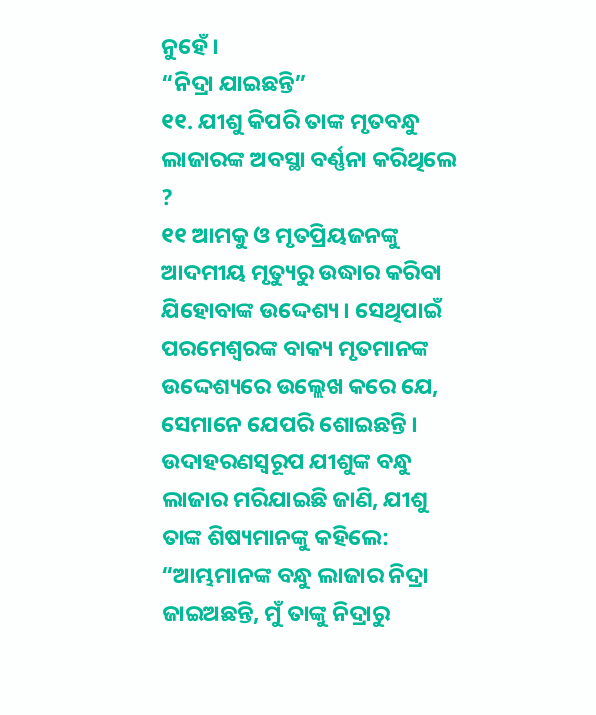ନୁହେଁ ।
“ନିଦ୍ରା ଯାଇଛନ୍ତି”
୧୧. ଯୀଶୁ କିପରି ତାଙ୍କ ମୃତବନ୍ଧୁ ଲାଜାରଙ୍କ ଅବସ୍ଥା ବର୍ଣ୍ଣନା କରିଥିଲେ ?
୧୧ ଆମକୁ ଓ ମୃତପ୍ରିୟଜନଙ୍କୁ ଆଦମୀୟ ମୃତ୍ୟୁରୁ ଉଦ୍ଧାର କରିବା ଯିହୋବାଙ୍କ ଉଦ୍ଦେଶ୍ୟ । ସେଥିପାଇଁ ପରମେଶ୍ୱରଙ୍କ ବାକ୍ୟ ମୃତମାନଙ୍କ ଉଦ୍ଦେଶ୍ୟରେ ଉଲ୍ଲେଖ କରେ ଯେ, ସେମାନେ ଯେପରି ଶୋଇଛନ୍ତି । ଉଦାହରଣସ୍ୱରୂପ ଯୀଶୁଙ୍କ ବନ୍ଧୁ ଲାଜାର ମରିଯାଇଛି ଜାଣି, ଯୀଶୁ ତାଙ୍କ ଶିଷ୍ୟମାନଙ୍କୁ କହିଲେ: “ଆମ୍ଭମାନଙ୍କ ବନ୍ଧୁ ଲାଜାର ନିଦ୍ରା ଜାଇଅଛନ୍ତି, ମୁଁ ତାଙ୍କୁ ନିଦ୍ରାରୁ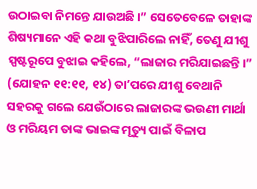ଉଠାଇବା ନିମନ୍ତେ ଯାଉଅଛି ।” ସେତେବେଳେ ତାହାଙ୍କ ଶିଷ୍ୟମାନେ ଏହି କଥା ବୁଝିପାରିଲେ ନାହିଁ, ତେଣୁ ଯୀଶୁ ସ୍ପଷ୍ଟରୂପେ ବୁଝାଇ କହିଲେ, “ଲାଜାର ମରିଯାଇଛନ୍ତି ।” (ଯୋହନ ୧୧:୧୧, ୧୪) ତାʼପରେ ଯୀଶୁ ବେଥାନି ସହରକୁ ଗଲେ ଯେଉଁଠାରେ ଲାଜାରଙ୍କ ଭଉଣୀ ମାର୍ଥା ଓ ମରିୟମ ତାଙ୍କ ଭାଇଙ୍କ ମୃତ୍ୟୁ ପାଇଁ ବିଳାପ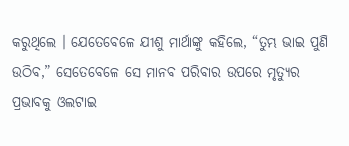କରୁଥିଲେ । ଯେତେବେଳେ ଯୀଶୁ ମାର୍ଥାଙ୍କୁ କହିଲେ, “ତୁମ୍ଭ ଭାଇ ପୁଣି ଉଠିବ,” ସେତେବେଳେ ସେ ମାନବ ପରିବାର ଉପରେ ମୃତ୍ୟୁର ପ୍ରଭାବକୁ ଓଲଟାଇ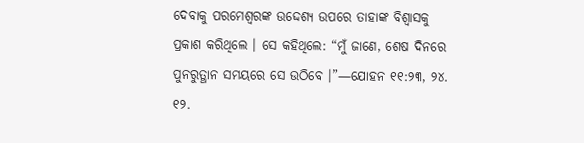ଦେବାକୁ ପରମେଶ୍ୱରଙ୍କ ଉଦ୍ଦେଶ୍ୟ ଉପରେ ତାହାଙ୍କ ବିଶ୍ୱାସକୁ ପ୍ରକାଶ କରିଥିଲେ । ସେ କହିଥିଲେ: “ମୁଁ ଜାଣେ, ଶେଷ ଦିନରେ ପୁନରୁତ୍ଥାନ ସମୟରେ ସେ ଉଠିବେ ।”—ଯୋହନ ୧୧:୨୩, ୨୪.
୧୨.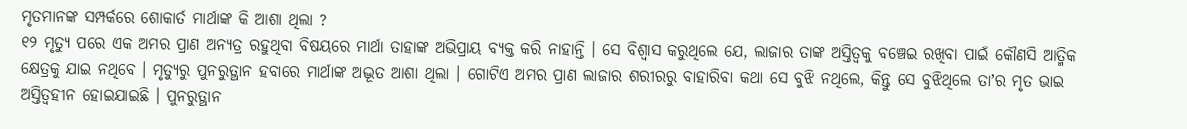ମୃତମାନଙ୍କ ସମ୍ପର୍କରେ ଶୋକାର୍ତ ମାର୍ଥାଙ୍କ କି ଆଶା ଥିଲା ?
୧୨ ମୃତ୍ୟୁ ପରେ ଏକ ଅମର ପ୍ରାଣ ଅନ୍ୟତ୍ର ରହୁଥିବା ବିଷୟରେ ମାର୍ଥା ତାହାଙ୍କ ଅଭିପ୍ରାୟ ବ୍ୟକ୍ତ କରି ନାହାନ୍ତି । ସେ ବିଶ୍ୱାସ କରୁଥିଲେ ଯେ, ଲାଜାର ତାଙ୍କ ଅସ୍ତିତ୍ୱକୁ ବଞ୍ଚେଇ ରଖିବା ପାଇଁ କୌଣସି ଆତ୍ମିକ କ୍ଷେତ୍ରକୁ ଯାଇ ନଥିବେ । ମୃତ୍ୟୁରୁ ପୁନରୁତ୍ଥାନ ହବାରେ ମାର୍ଥାଙ୍କ ଅଦ୍ଭୂତ ଆଶା ଥିଲା । ଗୋଟିଏ ଅମର ପ୍ରାଣ ଲାଜାର ଶରୀରରୁ ବାହାରିବା କଥା ସେ ବୁଝି ନଥିଲେ, କିନ୍ତୁ ସେ ବୁଝିଥିଲେ ତାʼର ମୃତ ଭାଇ ଅସ୍ତିତ୍ୱହୀନ ହୋଇଯାଇଛି । ପୁନରୁତ୍ଥାନ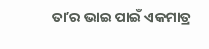ତାʼର ଭାଇ ପାଇଁ ଏକମାତ୍ର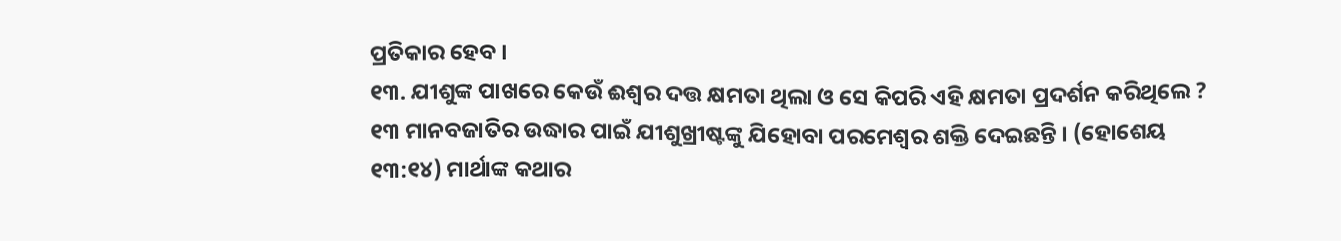ପ୍ରତିକାର ହେବ ।
୧୩. ଯୀଶୁଙ୍କ ପାଖରେ କେଉଁ ଈଶ୍ୱର ଦତ୍ତ କ୍ଷମତା ଥିଲା ଓ ସେ କିପରି ଏହି କ୍ଷମତା ପ୍ରଦର୍ଶନ କରିଥିଲେ ?
୧୩ ମାନବଜାତିର ଉଦ୍ଧାର ପାଇଁ ଯୀଶୁଖ୍ରୀଷ୍ଟଙ୍କୁ ଯିହୋବା ପରମେଶ୍ୱର ଶକ୍ତି ଦେଇଛନ୍ତି । (ହୋଶେୟ ୧୩:୧୪) ମାର୍ଥାଙ୍କ କଥାର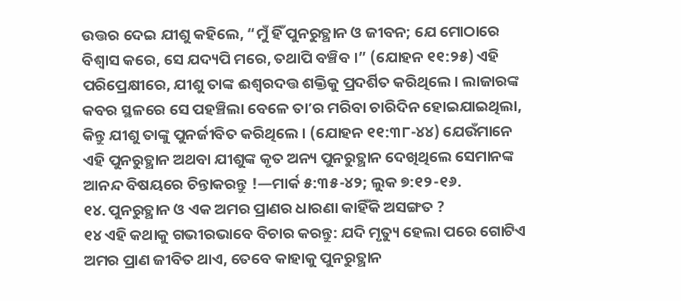ଉତ୍ତର ଦେଇ ଯୀଶୁ କହିଲେ, “ମୁଁ ହିଁ ପୁନରୁତ୍ଥାନ ଓ ଜୀବନ; ଯେ ମୋଠାରେ ବିଶ୍ୱାସ କରେ, ସେ ଯଦ୍ୟପି ମରେ, ତଥାପି ବଞ୍ଚିବ ।” (ଯୋହନ ୧୧:୨୫) ଏହି ପରିପ୍ରେକ୍ଷୀରେ, ଯୀଶୁ ତାଙ୍କ ଈଶ୍ୱରଦତ୍ତ ଶକ୍ତିକୁ ପ୍ରଦର୍ଶିତ କରିଥିଲେ । ଲାଜାରଙ୍କ କବର ସ୍ଥଳରେ ସେ ପହଞ୍ଚିଲା ବେଳେ ତାʼର ମରିବା ଚାରିଦିନ ହୋଇଯାଇଥିଲା, କିନ୍ତୁ ଯୀଶୁ ତାଙ୍କୁ ପୁନର୍ଜୀବିତ କରିଥିଲେ । (ଯୋହନ ୧୧:୩୮-୪୪) ଯେଉଁମାନେ ଏହି ପୁନରୁତ୍ଥାନ ଅଥବା ଯୀଶୁଙ୍କ କୃତ ଅନ୍ୟ ପୁନରୁତ୍ଥାନ ଦେଖିଥିଲେ ସେମାନଙ୍କ ଆନନ୍ଦ ବିଷୟରେ ଚିନ୍ତାକରନ୍ତୁ !—ମାର୍କ ୫:୩୫-୪୨; ଲୁକ ୭:୧୨-୧୬.
୧୪. ପୁନରୁତ୍ଥାନ ଓ ଏକ ଅମର ପ୍ରାଣର ଧାରଣା କାହିଁକି ଅସଙ୍ଗତ ?
୧୪ ଏହି କଥାକୁ ଗଭୀରଭାବେ ବିଚାର କରନ୍ତୁ: ଯଦି ମୃତ୍ୟୁ ହେଲା ପରେ ଗୋଟିଏ ଅମର ପ୍ରାଣ ଜୀବିତ ଥାଏ, ତେବେ କାହାକୁ ପୁନରୁତ୍ଥାନ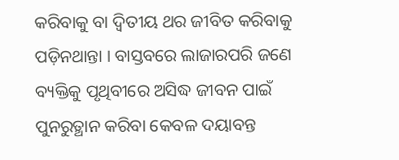କରିବାକୁ ବା ଦ୍ୱିତୀୟ ଥର ଜୀବିତ କରିବାକୁ ପଡ଼ିନଥାନ୍ତା । ବାସ୍ତବରେ ଲାଜାରପରି ଜଣେ ବ୍ୟକ୍ତିକୁ ପୃଥିବୀରେ ଅସିଦ୍ଧ ଜୀବନ ପାଇଁ ପୁନରୁତ୍ଥାନ କରିବା କେବଳ ଦୟାବନ୍ତ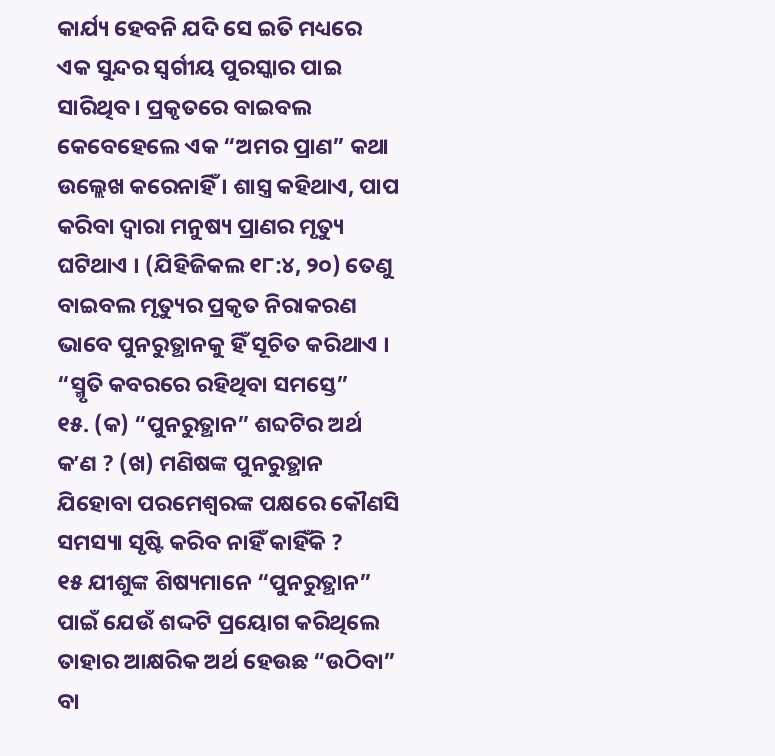କାର୍ଯ୍ୟ ହେବନି ଯଦି ସେ ଇତି ମଧ୍ୟରେ ଏକ ସୁନ୍ଦର ସ୍ୱର୍ଗୀୟ ପୁରସ୍କାର ପାଇ ସାରିଥିବ । ପ୍ରକୃତରେ ବାଇବଲ କେବେହେଲେ ଏକ “ଅମର ପ୍ରାଣ” କଥା ଉଲ୍ଲେଖ କରେନାହିଁ । ଶାସ୍ତ୍ର କହିଥାଏ, ପାପ କରିବା ଦ୍ୱାରା ମନୁଷ୍ୟ ପ୍ରାଣର ମୃତ୍ୟୁ ଘଟିଥାଏ । (ଯିହିଜିକଲ ୧୮:୪, ୨୦) ତେଣୁ ବାଇବଲ ମୃତ୍ୟୁର ପ୍ରକୃତ ନିରାକରଣ ଭାବେ ପୁନରୁତ୍ଥାନକୁ ହିଁ ସୂଚିତ କରିଥାଏ ।
“ସ୍ମୃତି କବରରେ ରହିଥିବା ସମସ୍ତେ”
୧୫. (କ) “ପୁନରୁତ୍ଥାନ” ଶବ୍ଦଟିର ଅର୍ଥ କʼଣ ? (ଖ) ମଣିଷଙ୍କ ପୁନରୁତ୍ଥାନ ଯିହୋବା ପରମେଶ୍ୱରଙ୍କ ପକ୍ଷରେ କୌଣସି ସମସ୍ୟା ସୃଷ୍ଟି କରିବ ନାହିଁ କାହିଁକି ?
୧୫ ଯୀଶୁଙ୍କ ଶିଷ୍ୟମାନେ “ପୁନରୁତ୍ଥାନ” ପାଇଁ ଯେଉଁ ଶଦ୍ଦଟି ପ୍ରୟୋଗ କରିଥିଲେ ତାହାର ଆକ୍ଷରିକ ଅର୍ଥ ହେଉଛ “ଉଠିବା” ବା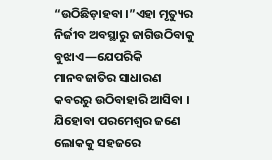“ଉଠିଛିଡ଼ାହବା ।”ଏହା ମୃତ୍ୟୁର ନିର୍ଜୀବ ଅବସ୍ଥାରୁ ଜାଗିଉଠିବାକୁ ବୁଝାଏ—ଯେପରିକି ମାନବଜାତିର ସାଧାରଣ କବରରୁ ଉଠିବାହାରି ଆସିବା । ଯିହୋବା ପରମେଶ୍ୱର ଜଣେ ଲୋକକୁ ସହଜରେ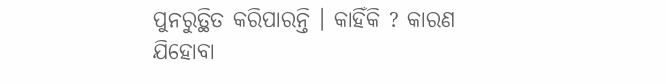ପୁନରୁତ୍ଥିତ କରିପାରନ୍ତି । କାହିଁକି ? କାରଣ ଯିହୋବା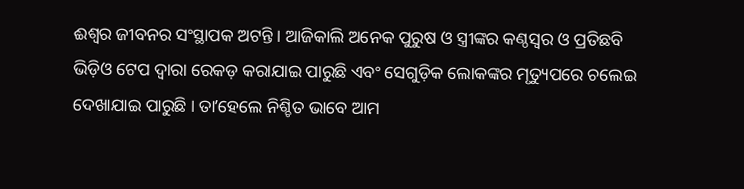ଈଶ୍ୱର ଜୀବନର ସଂସ୍ଥାପକ ଅଟନ୍ତି । ଆଜିକାଲି ଅନେକ ପୁରୁଷ ଓ ସ୍ତ୍ରୀଙ୍କର କଣ୍ଠସ୍ୱର ଓ ପ୍ରତିଛବି ଭିଡ଼ିଓ ଟେପ ଦ୍ୱାରା ରେକଡ଼ କରାଯାଇ ପାରୁଛି ଏବଂ ସେଗୁଡ଼ିକ ଲୋକଙ୍କର ମୃତ୍ୟୁପରେ ଚଲେଇ ଦେଖାଯାଇ ପାରୁଛି । ତାʼହେଲେ ନିଶ୍ଚିତ ଭାବେ ଆମ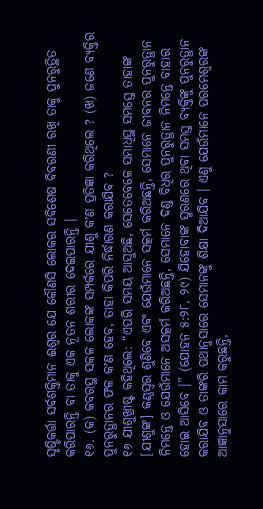ସୃଷ୍ଟିକର୍ତ୍ତା ସର୍ବଶକ୍ତିମାନ ଈଶ୍ୱର ଯେ କୌଣସି ଲୋକର ସବିଶେଷ ବିବରଣୀ ରଖି ତାକୁ ପୁନରୁତ୍ଥିତ କରିପାରନ୍ତି ବା ତାକୁ ଏକ ନୂତନ ଶରୀର ଦେଇପାରନ୍ତି ।
୧୬. (କ) କବରସ୍ଥ ସକଳ ଲୋକଙ୍କ ସମ୍ପର୍କରେ ଯୀଶୁ କʼଣ ପ୍ରତିଜ୍ଞା କରିଥିଲେ ? (ଖ) ଜଣେ ବ୍ୟକ୍ତିର ପୁନରୁତ୍ଥାନର ଫଳ କʼଣ ହେବ, ତାହା କିପରି ନିର୍ଦ୍ଧାରଣ କରାଯିବ ?
୧୬ ଯୀଶୁଖ୍ରୀଷ୍ଟ କହିଥିଲେ: “ଏପରି ସମୟ ଆସୁଅଛି, ସେତେବେଳେ ସମାଧିସ୍ଥ ସମସ୍ତେ ତାହାଙ୍କ [ଯୀଶୁଙ୍କ] କଣ୍ଠସ୍ୱର ଶୁଣିବେ ଏବଂ ଯେଉଁମାନେ ସତ୍କର୍ମ କରିଅଛନ୍ତି, ସେମାନେ ଜୀବନର ପୁନରୁତ୍ଥାନ ନିମନ୍ତେ ଓ ଯେଉଁମାନେ ଅସତ୍କର୍ମ କରିଅଛନ୍ତି, ସେମାନେ ଦଣ୍ଡ ବିଧିର ପୁନରୁତ୍ଥାନ ନିମନ୍ତେ ବାହାର ହୋଇ ଆସିବେ ।” (ଯୋହନ ୫:୨୮, ୨୯) ଯିହୋବାଙ୍କ ସ୍ମରଣରେ ଥିବା ସମସ୍ତ ବ୍ୟକ୍ତିଙ୍କୁ ପୁନରୁତ୍ଥାନ କରାଯିବ ଓ ତାଙ୍କରି ପଥାନୁସାରେ ସେମାନଙ୍କୁ ଶିକ୍ଷା ଦିଆଯିବ । ଏଣୁ ଯେଉଁମାନେ ପରମେଶ୍ୱରଙ୍କ ଆଜ୍ଞାନୁସାରେ କାମ କରୁଛନ୍ତି,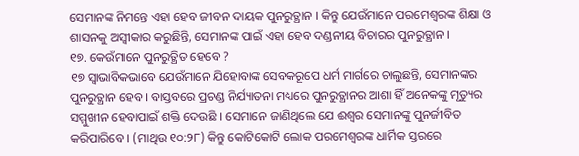ସେମାନଙ୍କ ନିମନ୍ତେ ଏହା ହେବ ଜୀବନ ଦାୟକ ପୁନରୁତ୍ଥାନ । କିନ୍ତୁ ଯେଉଁମାନେ ପରମେଶ୍ୱରଙ୍କ ଶିକ୍ଷା ଓ ଶାସନକୁ ଅସ୍ୱୀକାର କରୁଛିନ୍ତି, ସେମାନଙ୍କ ପାଇଁ ଏହା ହେବ ଦଣ୍ଡନୀୟ ବିଚାରର ପୁନରୁତ୍ଥାନ ।
୧୭. କେଉଁମାନେ ପୁନରୁତ୍ଥିତ ହେବେ ?
୧୭ ସ୍ୱାଭାବିକଭାବେ ଯେଉଁମାନେ ଯିହୋବାଙ୍କ ସେବକରୂପେ ଧର୍ମ ମାର୍ଗରେ ଚାଲୁଛନ୍ତି, ସେମାନଙ୍କର ପୁନରୁତ୍ଥାନ ହେବ । ବାସ୍ତବରେ ପ୍ରଚଣ୍ଡ ନିର୍ଯ୍ୟାତନା ମଧ୍ୟରେ ପୁନରୁତ୍ଥାନର ଆଶା ହିଁ ଅନେକଙ୍କୁ ମୃତ୍ୟୁର ସମ୍ମୁଖୀନ ହେବାପାଇଁ ଶକ୍ତି ଦେଉଛି । ସେମାନେ ଜାଣିଥିଲେ ଯେ ଈଶ୍ୱର ସେମାନଙ୍କୁ ପୁନର୍ଜୀବିତ କରିପାରିବେ । (ମାଥିଉ ୧୦:୨୮) କିନ୍ତୁ କୋଟିକୋଟି ଲୋକ ପରମେଶ୍ୱରଙ୍କ ଧାର୍ମିକ ସ୍ତରରେ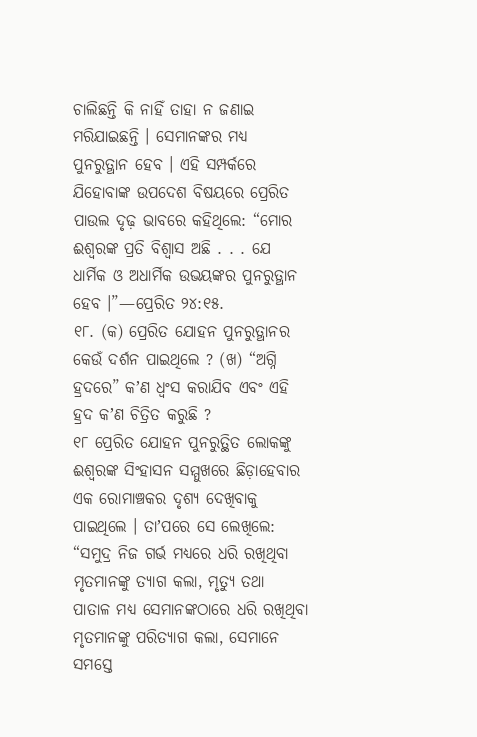ଚାଲିଛନ୍ତି କି ନାହିଁ ତାହା ନ ଜଣାଇ ମରିଯାଇଛନ୍ତି । ସେମାନଙ୍କର ମଧ୍ୟ ପୁନରୁତ୍ଥାନ ହେବ । ଏହି ସମ୍ପର୍କରେ ଯିହୋବାଙ୍କ ଉପଦେଶ ବିଷୟରେ ପ୍ରେରିତ ପାଉଲ ଦୃଢ଼ ଭାବରେ କହିଥିଲେ: “ମୋର ଈଶ୍ୱରଙ୍କ ପ୍ରତି ବିଶ୍ୱାସ ଅଛି . . . ଯେ ଧାର୍ମିକ ଓ ଅଧାର୍ମିକ ଉଭୟଙ୍କର ପୁନରୁତ୍ଥାନ ହେବ ।”—ପ୍ରେରିତ ୨୪:୧୫.
୧୮. (କ) ପ୍ରେରିତ ଯୋହନ ପୁନରୁତ୍ଥାନର କେଉଁ ଦର୍ଶନ ପାଇଥିଲେ ? (ଖ) “ଅଗ୍ନି ହ୍ରଦରେ” କʼଣ ଧ୍ୱଂସ କରାଯିବ ଏବଂ ଏହି ହ୍ରଦ କʼଣ ଚିତ୍ରିତ କରୁଛି ?
୧୮ ପ୍ରେରିତ ଯୋହନ ପୁନରୁତ୍ଥିତ ଲୋକଙ୍କୁ ଈଶ୍ୱରଙ୍କ ସିଂହାସନ ସମ୍ମୁଖରେ ଛିଡ଼ାହେବାର ଏକ ରୋମାଞ୍ଚକର ଦୃଶ୍ୟ ଦେଖିବାକୁ ପାଇଥିଲେ । ତାʼପରେ ସେ ଲେଖିଲେ: “ସମୁଦ୍ର ନିଜ ଗର୍ଭ ମଧ୍ୟରେ ଧରି ରଖିଥିବା ମୃତମାନଙ୍କୁ ତ୍ୟାଗ କଲା, ମୃତ୍ୟୁ ତଥା ପାତାଳ ମଧ୍ୟ ସେମାନଙ୍କଠାରେ ଧରି ରଖିଥିବା ମୃତମାନଙ୍କୁ ପରିତ୍ୟାଗ କଲା, ସେମାନେ ସମସ୍ତେ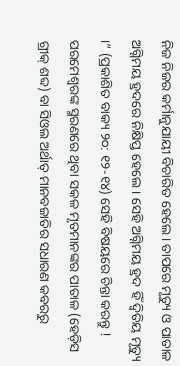ନିଜ ନିଜର କର୍ମାନୁଯାୟୀ ବିଚାରିତ ହେଲେ । ତାପରେ ମୃତ୍ୟୁ ଓ ପାତାଳ ଅଗ୍ନିମୟ ହ୍ରଦରେ ନିକ୍ଷିପ୍ତ ହେଲେ । ସେହି ଅଗ୍ନିମୟ ହ୍ରଦ ହିଁ ଦ୍ୱିତିୟ ମୃତ୍ୟୁ ।” (ପ୍ରକାଶିତ ବାକ୍ୟ ୨୦: ୧୨-୧୪) ସେହି ବିଷୟରେ ଚିନ୍ତା କରନ୍ତୁ ! ପରମେଶ୍ୱରଙ୍କ ସ୍ମରଣରେ ଥିବା ସକଳ ମୃତମାନଙ୍କର ପାତାଳ (ହେଡ଼ିସ ଗ୍ରୀକ୍ ଶବ୍ଦ) ବା ସିଓଲ ଅର୍ଥାତ୍ ମାନବଜାତିର ସଧାରଣ କବରରୁ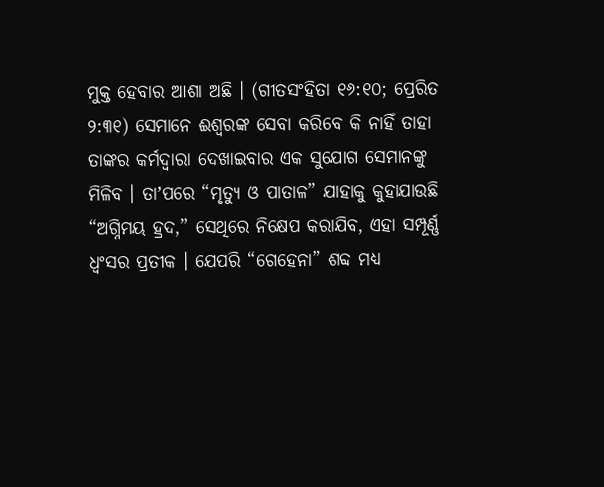ମୁକ୍ତ ହେବାର ଆଶା ଅଛି । (ଗୀତସଂହିତା ୧୬:୧୦; ପ୍ରେରିତ ୨:୩୧) ସେମାନେ ଈଶ୍ୱରଙ୍କ ସେବା କରିବେ କି ନାହିଁ ତାହା ତାଙ୍କର କର୍ମଦ୍ୱାରା ଦେଖାଇବାର ଏକ ସୁଯୋଗ ସେମାନଙ୍କୁ ମିଳିବ । ତାʼପରେ “ମୃତ୍ୟୁ ଓ ପାତାଳ” ଯାହାକୁ କୁହାଯାଉଛି “ଅଗ୍ନିମୟ ହ୍ରଦ,” ସେଥିରେ ନିକ୍ଷେପ କରାଯିବ, ଏହା ସମ୍ପୂର୍ଣ୍ଣ ଧ୍ୱଂସର ପ୍ରତୀକ । ଯେପରି “ଗେହେନା” ଶବ୍ଦ ମଧ୍ୟ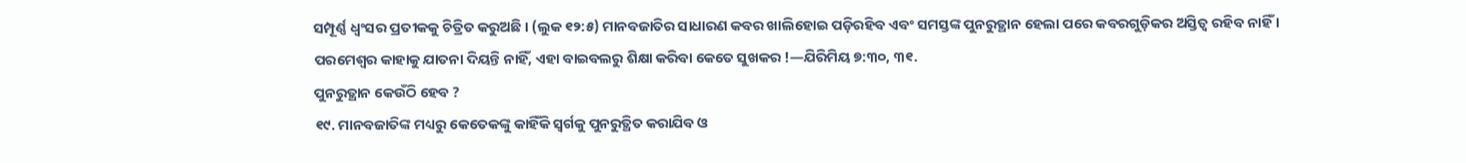ସମ୍ପୂର୍ଣ୍ଣ ଧ୍ୱଂସର ପ୍ରତୀକକୁ ଚିତ୍ରିତ କରୁଅଛି । (ଲୁକ ୧୨:୫) ମାନବଜାତିର ସାଧାରଣ କବର ଖାଲିହୋଇ ପଡ଼ିରହିବ ଏବଂ ସମସ୍ତଙ୍କ ପୁନରୁତ୍ଥାନ ହେଲା ପରେ କବରଗୁଡ଼ିକର ଅସ୍ତିତ୍ୱ ରହିବ ନାହିଁ । ପରମେଶ୍ୱର କାହାକୁ ଯାତନା ଦିୟନ୍ତି ନାହିଁ, ଏହା ବାଇବଲରୁ ଶିକ୍ଷା କରିବା କେତେ ସୁଖକର !—ଯିରିମିୟ ୭:୩୦, ୩୧.
ପୁନରୁତ୍ଥାନ କେଉଁଠି ହେବ ?
୧୯. ମାନବଜାତିଙ୍କ ମଧ୍ୟରୁ କେତେକଙ୍କୁ କାହିଁକି ସ୍ୱର୍ଗକୁ ପୁନରୁତ୍ଥିତ କରାଯିବ ଓ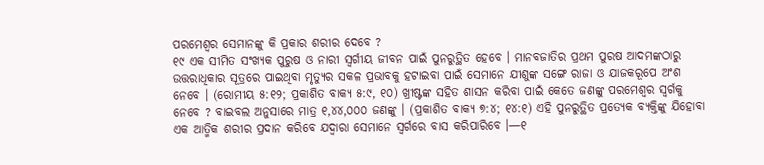ପରମେଶ୍ୱର ସେମାନଙ୍କୁ କି ପ୍ରକାର ଶରୀର ଦେବେ ?
୧୯ ଏକ ସୀମିତ ସଂଖ୍ୟକ ପୁରୁଷ ଓ ନାରୀ ସ୍ୱର୍ଗୀୟ ଜୀବନ ପାଇଁ ପୁନରୁତ୍ଥିତ ହେବେ । ମାନବଜାତିର ପ୍ରଥମ ପୁରଷ ଆଦମଙ୍କଠାରୁ ଉତ୍ତରାଧିକାର ସୂତ୍ରରେ ପାଇଥିବା ମୃତ୍ୟୁର ସକଳ ପ୍ରଭାବକୁ ହଟାଇବା ପାଇଁ ସେମାନେ ଯୀଶୁଙ୍କ ସଙ୍ଗେ ରାଜା ଓ ଯାଜକରୂପେ ଅଂଶ ନେବେ । (ରୋମୀୟ ୫:୧୨; ପ୍ରକାଶିତ ବାକ୍ୟ ୫:୯, ୧୦) ଖ୍ରୀଷ୍ଟଙ୍କ ସହିତ ଶାସନ କରିବା ପାଇଁ କେତେ ଜଣଙ୍କୁ ପରମେଶ୍ୱର ସ୍ୱର୍ଗକୁ ନେବେ ? ବାଇବଲ ଅନୁସାରେ ମାତ୍ର ୧,୪୪,୦୦୦ ଜଣଙ୍କୁ । (ପ୍ରକାଶିତ ବାକ୍ୟ ୭:୪; ୧୪:୧) ଏହି ପୁନରୁତ୍ଥିତ ପ୍ରତ୍ୟେକ ବ୍ୟକ୍ତିଙ୍କୁ ଯିହୋବା ଏକ ଆତ୍ମିକ ଶରୀର ପ୍ରଦାନ କରିବେ ଯଦ୍ୱାରା ସେମାନେ ସ୍ୱର୍ଗରେ ବାସ କରିପାରିବେ ।—୧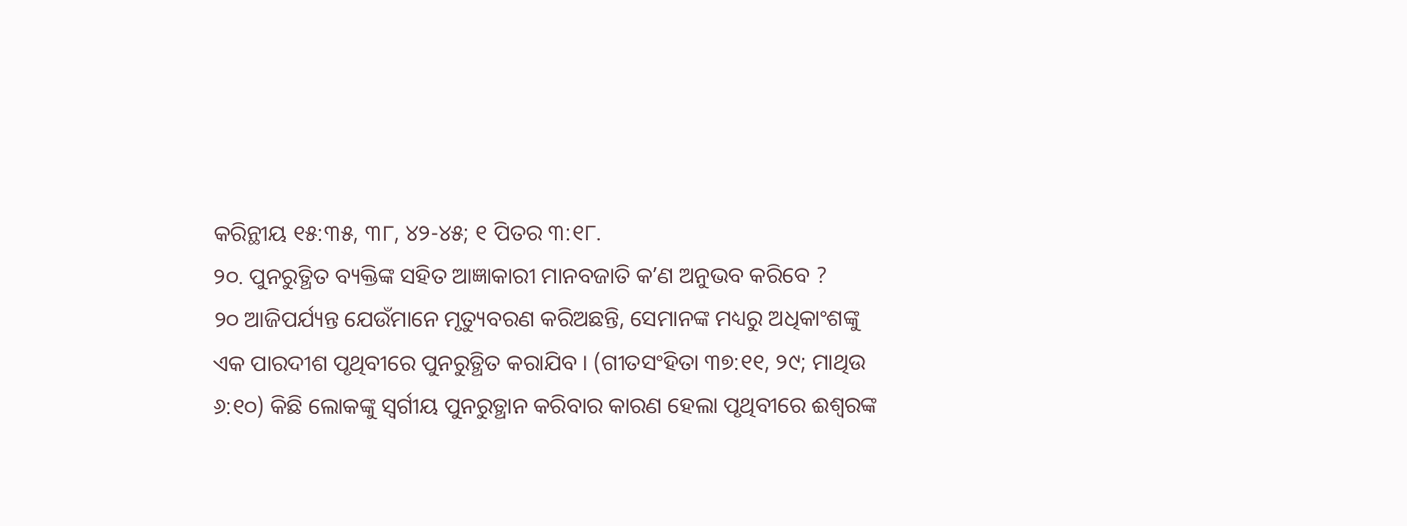କରିନ୍ଥୀୟ ୧୫:୩୫, ୩୮, ୪୨-୪୫; ୧ ପିତର ୩:୧୮.
୨୦. ପୁନରୁତ୍ଥିତ ବ୍ୟକ୍ତିଙ୍କ ସହିତ ଆଜ୍ଞାକାରୀ ମାନବଜାତି କʼଣ ଅନୁଭବ କରିବେ ?
୨୦ ଆଜିପର୍ଯ୍ୟନ୍ତ ଯେଉଁମାନେ ମୃତ୍ୟୁବରଣ କରିଅଛନ୍ତି, ସେମାନଙ୍କ ମଧ୍ୟରୁ ଅଧିକାଂଶଙ୍କୁ ଏକ ପାରଦୀଶ ପୃଥିବୀରେ ପୁନରୁତ୍ଥିତ କରାଯିବ । (ଗୀତସଂହିତା ୩୭:୧୧, ୨୯; ମାଥିଉ ୬:୧୦) କିଛି ଲୋକଙ୍କୁ ସ୍ୱର୍ଗୀୟ ପୁନରୁତ୍ଥାନ କରିବାର କାରଣ ହେଲା ପୃଥିବୀରେ ଈଶ୍ୱରଙ୍କ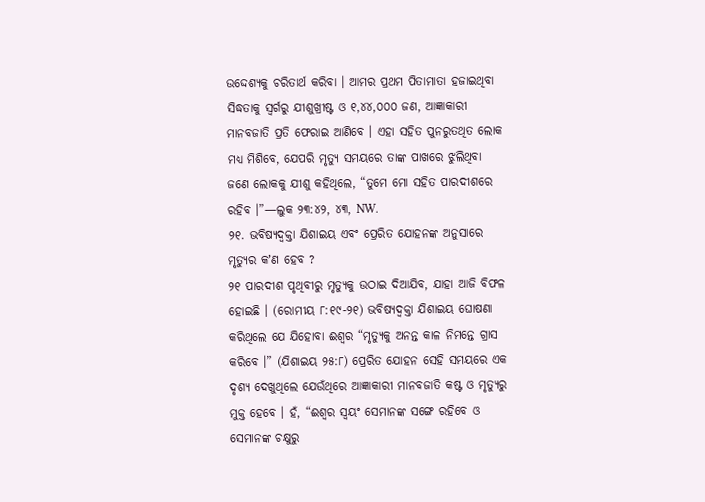ଉଦ୍ଦେଶ୍ୟକୁ ଚରିତାର୍ଥ କରିବା । ଆମର ପ୍ରଥମ ପିତାମାତା ହଜାଇଥିବା ସିଦ୍ଧତାକୁ ସ୍ୱର୍ଗରୁ ଯୀଶୁଖ୍ରୀଷ୍ଟ ଓ ୧,୪୪,୦୦୦ ଜଣ, ଆଜ୍ଞାକାରୀ ମାନବଜାତି ପ୍ରତି ଫେରାଇ ଆଣିବେ । ଏହା ସହିତ ପୁନରୁତଥିତ ଲୋକ ମଧ୍ୟ ମିଶିବେ, ଯେପରି ମୃତ୍ୟୁ ସମୟରେ ତାଙ୍କ ପାଖରେ ଝୁଲିଥିବା ଜଣେ ଲୋକକୁ ଯୀଶୁ କହିଥିଲେ, “ତୁମେ ମୋ ସହିତ ପାରଦୀଶରେ ରହିବ ।”—ଲୁକ ୨୩:୪୨, ୪୩, NW.
୨୧. ଭବିଷ୍ୟଦ୍ବକ୍ତା ଯିଶାଇୟ ଏବଂ ପ୍ରେରିତ ଯୋହନଙ୍କ ଅନୁସାରେ ମୃତ୍ୟୁର କʼଣ ହେବ ?
୨୧ ପାରଦୀଶ ପୃଥିବୀରୁ ମୃତ୍ୟୁକୁ ଉଠାଇ ଦିଆଯିବ, ଯାହା ଆଜି ବିଫଳ ହୋଇଛି । (ରୋମୀୟ ୮:୧୯-୨୧) ଭବିଷ୍ୟଦ୍ବକ୍ତା ଯିଶାଇୟ ଘୋଷଣା କରିଥିଲେ ଯେ ଯିହୋବା ଈଶ୍ୱର “ମୃତ୍ୟୁକୁ ଅନନ୍ତ କାଳ ନିମନ୍ତେ ଗ୍ରାସ କରିବେ ।” (ଯିଶାଇୟ ୨୫:୮) ପ୍ରେରିତ ଯୋହନ ସେହି ସମୟରେ ଏକ ଦୃଶ୍ୟ ଦେଖୁଥିଲେ ଯେଉଁଥିରେ ଆଜ୍ଞାକାରୀ ମାନବଜାତି କଷ୍ଟ ଓ ମୃତ୍ୟୁରୁ ମୁକ୍ତ ହେବେ । ହଁ, “ଈଶ୍ୱର ସ୍ୱୟଂ ସେମାନଙ୍କ ସଙ୍ଗେ ରହିବେ ଓ ସେମାନଙ୍କ ଚକ୍ଷୁରୁ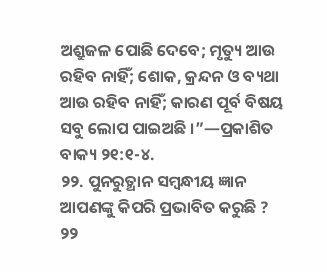ଅଶ୍ରୁଜଳ ପୋଛି ଦେବେ; ମୃତ୍ୟୁ ଆଉ ରହିବ ନାହିଁ; ଶୋକ, କ୍ରନ୍ଦନ ଓ ବ୍ୟଥା ଆଉ ରହିବ ନାହିଁ; କାରଣ ପୂର୍ବ ବିଷୟ ସବୁ ଲୋପ ପାଇଅଛି ।”—ପ୍ରକାଶିତ ବାକ୍ୟ ୨୧:୧-୪.
୨୨. ପୁନରୁତ୍ଥାନ ସମ୍ବନ୍ଧୀୟ ଜ୍ଞାନ ଆପଣଙ୍କୁ କିପରି ପ୍ରଭାବିତ କରୁଛି ?
୨୨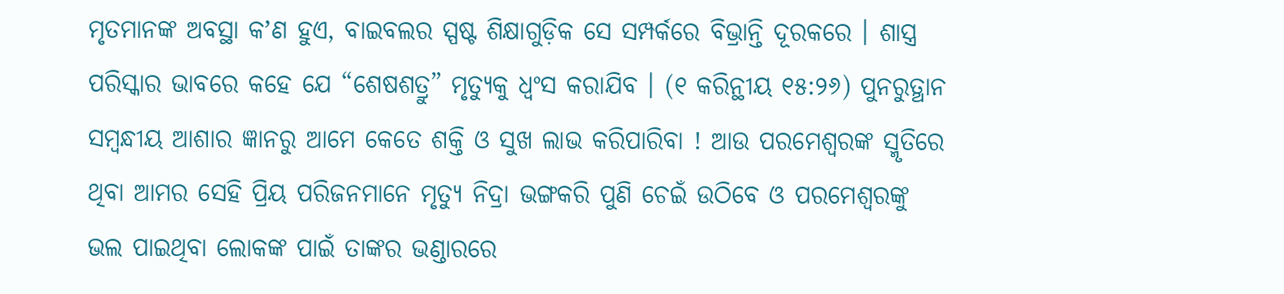ମୃତମାନଙ୍କ ଅବସ୍ଥା କʼଣ ହୁଏ, ବାଇବଲର ସ୍ପଷ୍ଟ ଶିକ୍ଷାଗୁଡ଼ିକ ସେ ସମ୍ପର୍କରେ ବିଭ୍ରାନ୍ତି ଦୂରକରେ । ଶାସ୍ତ୍ର ପରିସ୍କାର ଭାବରେ କହେ ଯେ “ଶେଷଶତ୍ରୁ” ମୃତ୍ୟୁକୁ ଧ୍ୱଂସ କରାଯିବ । (୧ କରିନ୍ଥୀୟ ୧୫:୨୬) ପୁନରୁତ୍ଥାନ ସମ୍ବନ୍ଧୀୟ ଆଶାର ଜ୍ଞାନରୁ ଆମେ କେତେ ଶକ୍ତି ଓ ସୁଖ ଲାଭ କରିପାରିବା ! ଆଉ ପରମେଶ୍ୱରଙ୍କ ସ୍ମୃତିରେ ଥିବା ଆମର ସେହି ପ୍ରିୟ ପରିଜନମାନେ ମୃତ୍ୟୁ ନିଦ୍ରା ଭଙ୍ଗକରି ପୁଣି ଚେଇଁ ଉଠିବେ ଓ ପରମେଶ୍ୱରଙ୍କୁ ଭଲ ପାଇଥିବା ଲୋକଙ୍କ ପାଇଁ ତାଙ୍କର ଭଣ୍ଡାରରେ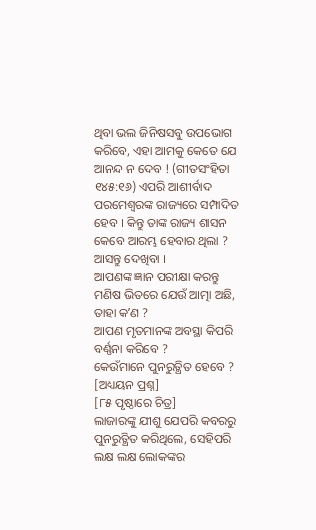ଥିବା ଭଲ ଜିନିଷସବୁ ଉପଭୋଗ କରିବେ, ଏହା ଆମକୁ କେତେ ଯେ ଆନନ୍ଦ ନ ଦେବ ! (ଗୀତସଂହିତା ୧୪୫:୧୬) ଏପରି ଆଶୀର୍ବାଦ ପରମେଶ୍ୱରଙ୍କ ରାଜ୍ୟରେ ସମ୍ପାଦିତ ହେବ । କିନ୍ତୁ ତାଙ୍କ ରାଜ୍ୟ ଶାସନ କେବେ ଆରମ୍ଭ ହେବାର ଥିଲା ? ଆସନ୍ତୁ ଦେଖିବା ।
ଆପଣଙ୍କ ଜ୍ଞାନ ପରୀକ୍ଷା କରନ୍ତୁ
ମଣିଷ ଭିତରେ ଯେଉଁ ଆତ୍ମା ଅଛି, ତାହା କʼଣ ?
ଆପଣ ମୃତମାନଙ୍କ ଅବସ୍ଥା କିପରି ବର୍ଣ୍ଣନା କରିବେ ?
କେଉଁମାନେ ପୁନରୁତ୍ଥିତ ହେବେ ?
[ଅଧ୍ୟୟନ ପ୍ରଶ୍ନ]
[୮୫ ପୃଷ୍ଠାରେ ଚିତ୍ର]
ଲାଜାରଙ୍କୁ ଯୀଶୁ ଯେପରି କବରରୁ ପୁନରୁତ୍ଥିତ କରିଥିଲେ, ସେହିପରି ଲକ୍ଷ ଲକ୍ଷ ଲୋକଙ୍କର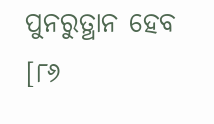ପୁନରୁତ୍ଥାନ ହେବ
[୮୬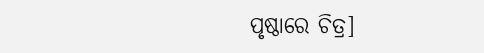ପୃଷ୍ଠାରେ ଚିତ୍ର]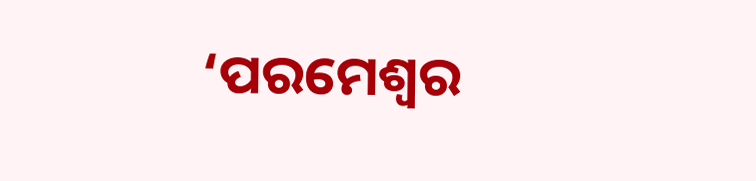‘ପରମେଶ୍ୱର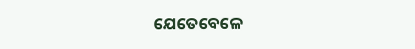ଯେତେବେଳେ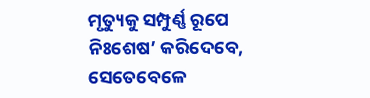ମୃତ୍ୟୁକୁ ସମ୍ପୁର୍ଣ୍ଣ ରୂପେ ନିଃଶେଷ’ କରିଦେବେ, ସେତେବେଳେ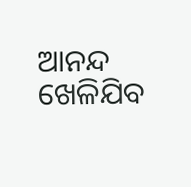ଆନନ୍ଦ ଖେଳିଯିବ